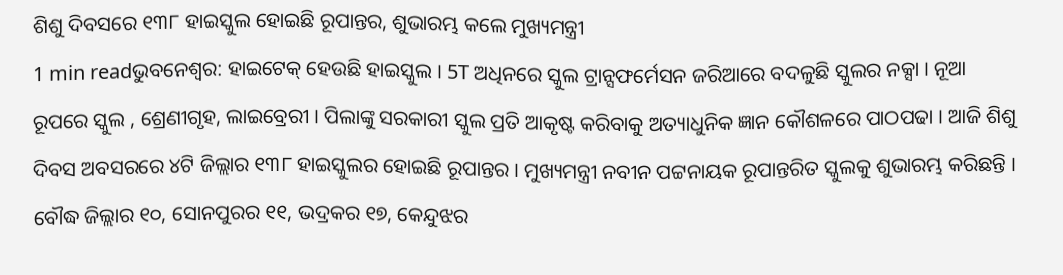ଶିଶୁ ଦିବସରେ ୧୩୮ ହାଇସ୍କୁଲ ହୋଇଛି ରୂପାନ୍ତର, ଶୁଭାରମ୍ଭ କଲେ ମୁଖ୍ୟମନ୍ତ୍ରୀ
1 min readଭୁବନେଶ୍ୱର: ହାଇଟେକ୍ ହେଉଛି ହାଇସ୍କୁଲ । 5T ଅଧିନରେ ସ୍କୁଲ ଟ୍ରାନ୍ସଫର୍ମେସନ ଜରିଆରେ ବଦଳୁଛି ସ୍କୁଲର ନକ୍ସା । ନୂଆ ରୂପରେ ସ୍କୁଲ , ଶ୍ରେଣୀଗୃହ, ଲାଇବ୍ରେରୀ । ପିଲାଙ୍କୁ ସରକାରୀ ସ୍କୁଲ ପ୍ରତି ଆକୃଷ୍ଟ କରିବାକୁ ଅତ୍ୟାଧୁନିକ ଜ୍ଞାନ କୌଶଳରେ ପାଠପଢା । ଆଜି ଶିଶୁ ଦିବସ ଅବସରରେ ୪ଟି ଜିଲ୍ଲାର ୧୩୮ ହାଇସ୍କୁଲର ହୋଇଛି ରୂପାନ୍ତର । ମୁଖ୍ୟମନ୍ତ୍ରୀ ନବୀନ ପଟ୍ଟନାୟକ ରୂପାନ୍ତରିତ ସ୍କୁଲକୁ ଶୁଭାରମ୍ଭ କରିଛନ୍ତି ।
ବୌଦ୍ଧ ଜିଲ୍ଲାର ୧୦, ସୋନପୁରର ୧୧, ଭଦ୍ରକର ୧୭, କେନ୍ଦୁଝର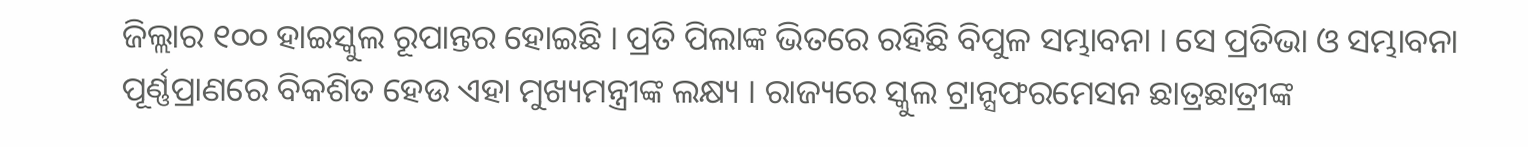ଜିଲ୍ଲାର ୧୦୦ ହାଇସ୍କୁଲ ରୂପାନ୍ତର ହୋଇଛି । ପ୍ରତି ପିଲାଙ୍କ ଭିତରେ ରହିଛି ବିପୁଳ ସମ୍ଭାବନା । ସେ ପ୍ରତିଭା ଓ ସମ୍ଭାବନା ପୂର୍ଣ୍ଣପ୍ରାଣରେ ବିକଶିତ ହେଉ ଏହା ମୁଖ୍ୟମନ୍ତ୍ରୀଙ୍କ ଲକ୍ଷ୍ୟ । ରାଜ୍ୟରେ ସ୍କୁଲ ଟ୍ରାନ୍ସଫରମେସନ ଛାତ୍ରଛାତ୍ରୀଙ୍କ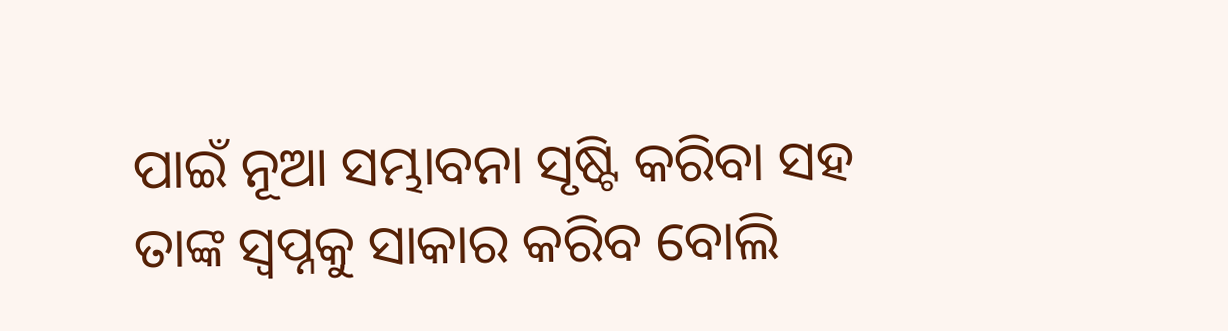ପାଇଁ ନୂଆ ସମ୍ଭାବନା ସୃଷ୍ଟି କରିବା ସହ ତାଙ୍କ ସ୍ବପ୍ନକୁ ସାକାର କରିବ ବୋଲି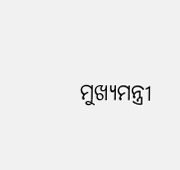ମୁଖ୍ୟମନ୍ତ୍ରୀ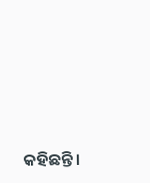କହିଛନ୍ତି ।